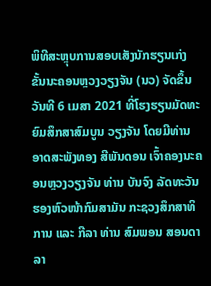ພິທີສະຫຼຸບການສອບເສັງນັກຮຽນເກ່ງ ຂັ້ນນະຄອນຫຼວງວຽງຈັນ (ນວ) ຈັດຂຶ້ນວັນທີ 6 ເມສາ 2021 ທີ່ໂຮງຮຽນມັດທະຍົມສຶກສາສົມບູນ ວຽງຈັນ ໂດຍມີທ່ານ ອາດສະພັງທອງ ສີພັນດອນ ເຈົ້າຄອງນະຄອນຫຼວງວຽງຈັນ ທ່ານ ບັນຈົງ ລັດທະວັນ ຮອງຫົວໜ້າກົມສາມັນ ກະຊວງສຶກສາທິການ ແລະ ກີລາ ທ່ານ ສົມພອນ ສອນດາລາ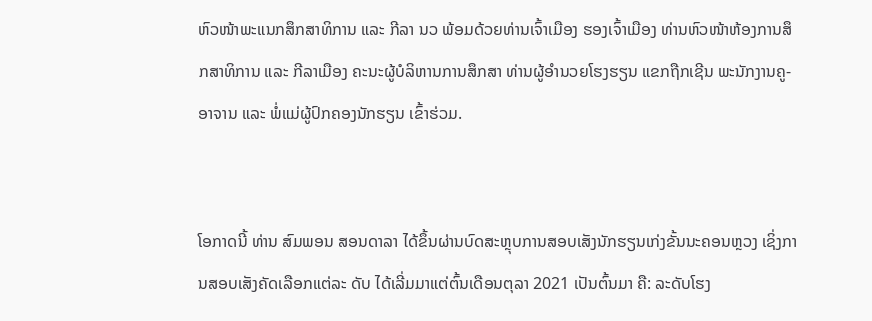ຫົວໜ້າພະແນກສຶກສາທິການ ແລະ ກີລາ ນວ ພ້ອມດ້ວຍທ່ານເຈົ້າເມືອງ ຮອງເຈົ້າເມືອງ ທ່ານຫົວໜ້າຫ້ອງການສຶກສາທິການ ແລະ ກີລາເມືອງ ຄະນະຜູ້ບໍລິຫານການສຶກສາ ທ່ານຜູ້ອຳນວຍໂຮງຮຽນ ແຂກຖືກເຊີນ ພະນັກງານຄູ-ອາຈານ ແລະ ພໍ່ແມ່ຜູ້ປົກຄອງນັກຮຽນ ເຂົ້າຮ່ວມ.


ໂອກາດນີ້ ທ່ານ ສົມພອນ ສອນດາລາ ໄດ້ຂຶ້ນຜ່ານບົດສະຫຼຸບການສອບເສັງນັກຮຽນເກ່ງຂັ້ນນະຄອນຫຼວງ ເຊິ່ງການສອບເສັງຄັດເລືອກແຕ່ລະ ດັບ ໄດ້ເລີ່ມມາແຕ່ຕົ້ນເດືອນຕຸລາ 2021 ເປັນຕົ້ນມາ ຄື: ລະດັບໂຮງ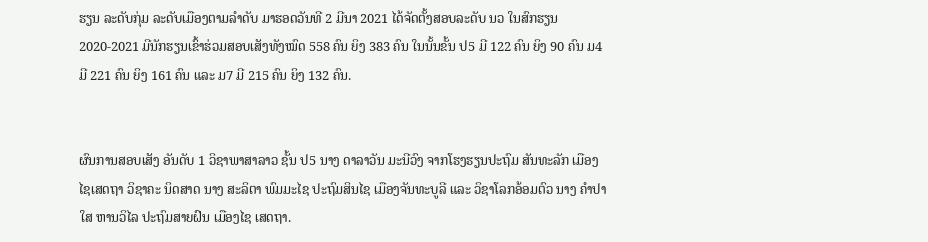ຮຽນ ລະດັບກຸ່ມ ລະດັບເມືອງຕາມລຳດັບ ມາຮອດວັນທີ 2 ມີນາ 2021 ໄດ້ຈັດຕັ້ງສອບລະດັບ ນວ ໃນສົກຮຽນ 2020-2021 ມີນັກຮຽນເຂົ້າຮ່ວມສອບເສັງທັງໝົດ 558 ຄົນ ຍິງ 383 ຄົນ ໃນນັ້ນຂັ້ນ ປ5 ມີ 122 ຄົນ ຍິງ 90 ຄົນ ມ4 ມີ 221 ຄົນ ຍິງ 161 ຄົນ ແລະ ມ7 ມີ 215 ຄົນ ຍິງ 132 ຄົນ.


ຜົນການສອບເສັງ ອັນດັບ 1 ວິຊາພາສາລາວ ຊັ້ນ ປ5 ນາງ ດາລາວັນ ມະນີວົງ ຈາກໂຮງຮຽນປະຖົມ ສັນທະລັກ ເມືອງໄຊເສດຖາ ວິຊາຄະ ນິດສາດ ນາງ ສະລິຕາ ພົມມະໄຊ ປະຖົມສິນໄຊ ເມືອງຈັນທະບູລີ ແລະ ວິຊາໂລກອ້ອມຕົວ ນາງ ຄຳປາໃສ ຫານວິໄລ ປະຖົມສາຍຝົນ ເມືອງໄຊ ເສດຖາ.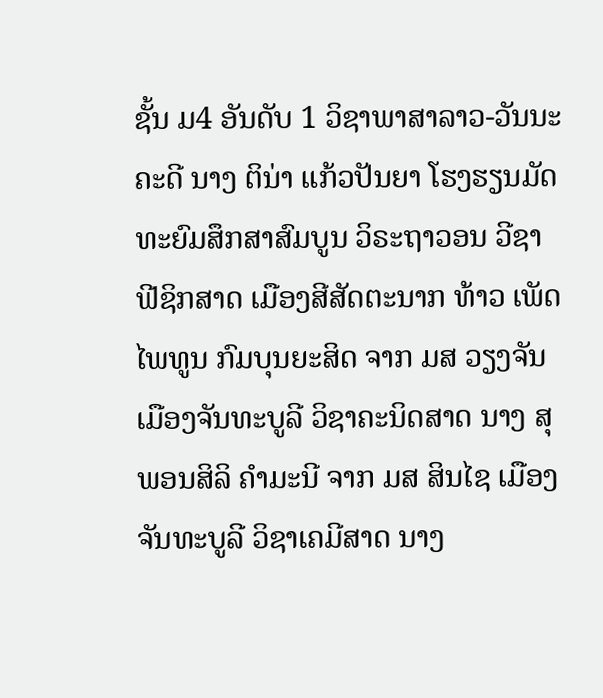ຊັ້ນ ມ4 ອັນດັບ 1 ວິຊາພາສາລາວ-ວັນນະຄະດີ ນາງ ຕິນ່າ ແກ້ວປັນຍາ ໂຮງຮຽນມັດທະຍົມສຶກສາສົມບູນ ວິຣະຖາວອນ ວີຊາຟີຊິກສາດ ເມືອງສີສັດຕະນາກ ທ້າວ ເພັດໄພທູນ ກົມບຸນຍະສິດ ຈາກ ມສ ວຽງຈັນ ເມືອງຈັນທະບູລີ ວິຊາຄະນິດສາດ ນາງ ສຸພອນສິລິ ຄຳມະນີ ຈາກ ມສ ສິນໄຊ ເມືອງຈັນທະບູລີ ວິຊາເຄມີສາດ ນາງ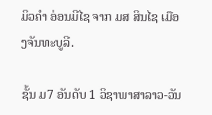ມິວຄຳ ອ່ອນມີໄຊ ຈາກ ມສ ສິນໄຊ ເມືອງຈັນທະບູລີ.

ຊັ້ນ ມ7 ອັນດັບ 1 ວິຊາພາສາລາວ-ວັນ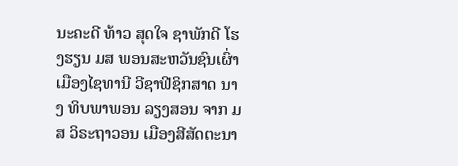ນະຄະດີ ທ້າວ ສຸດໃຈ ຊາພັກດີ ໂຮງຮຽນ ມສ ພອນສະຫວັນຊົນເຜົ່າ ເມືອງໄຊທານີ ວີຊາຟີຊິກສາດ ນາງ ທິບພາພອນ ລຽງສອນ ຈາກ ມສ ວິຣະຖາວອນ ເມືອງສີສັດຕະນາ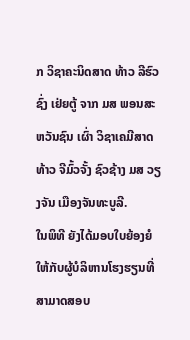ກ ວິຊາຄະນິດສາດ ທ້າວ ລີຮົວຊົ່ງ ເຢ່ຍຕູ້ ຈາກ ມສ ພອນສະຫວັນຊົນ ເຜົ່າ ວິຊາເຄມີສາດ ທ້າວ ຈີມົ້ວຈັ້ງ ຊົວຊ້າງ ມສ ວຽງຈັນ ເມືອງຈັນທະບູລີ.
ໃນພິທີ ຍັງໄດ້ມອບໃບຍ້ອງຍໍໃຫ້ກັບຜູ້ບໍລິຫານໂຮງຮຽນທີ່ສາມາດສອບ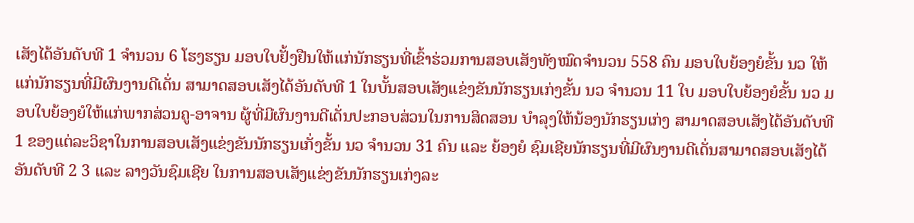ເສັງໄດ້ອັນດັບທີ 1 ຈຳນວນ 6 ໂຮງຮຽນ ມອບໃບຢັ້ງຢືນໃຫ້ແກ່ນັກຮຽນທີ່ເຂົ້າຮ່ວມການສອບເສັງທັງໝົດຈຳນວນ 558 ຄົນ ມອບໃບຍ້ອງຍໍຂັ້ນ ນວ ໃຫ້ແກ່ນັກຮຽນທີ່ມີຜົນງານດີເດັ່ນ ສາມາດສອບເສັງໄດ້ອັນດັບທີ 1 ໃນບັ້ນສອບເສັງແຂ່ງຂັນນັກຮຽນເກ່ງຂັ້ນ ນວ ຈຳນວນ 11 ໃບ ມອບໃບຍ້ອງຍໍຂັ້ນ ນວ ມອບໃບຍ້ອງຍໍໃຫ້ແກ່ພາກສ່ວນຄູ-ອາຈານ ຜູ້ທີ່ມີຜົນງານດີເດັ່ນປະກອບສ່ວນໃນການສິດສອນ ບຳລຸງໃຫ້ນ້ອງນັກຮຽນເກ່ງ ສາມາດສອບເສັງໄດ້ອັນດັບທີ 1 ຂອງແຕ່ລະວິຊາໃນການສອບເສັງແຂ່ງຂັນນັກຮຽນເກັ່ງຂັ້ນ ນວ ຈຳນວນ 31 ຄົນ ແລະ ຍ້ອງຍໍ ຊົມເຊີຍນັກຮຽນທີ່ມີຜົນງານດີເດັ່ນສາມາດສອບເສັງໄດ້ອັນດັບທີ 2 3 ແລະ ລາງວັນຊົມເຊີຍ ໃນການສອບເສັງແຂ່ງຂັນນັກຮຽນເກ່ງລະ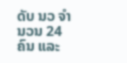ດັບ ນວ ຈຳນວນ 24 ຄົນ ແລະ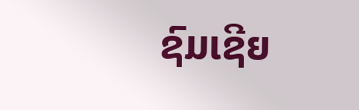ຊົມເຊີຍ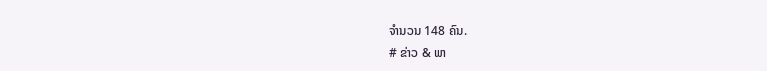ຈຳນວນ 148 ຄົນ.
# ຂ່າວ & ພາ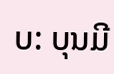ບ: ບຸນມີ